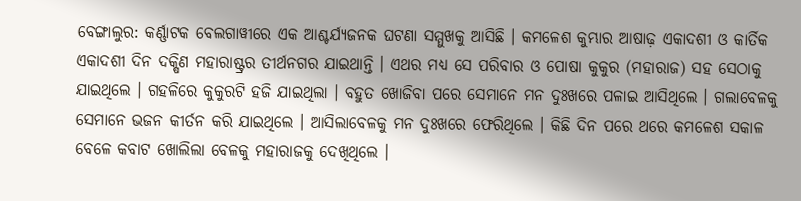ବେଙ୍ଗାଲୁର: କର୍ଣ୍ଣାଟକ ବେଲଗାୱୀରେ ଏକ ଆଶ୍ଚର୍ଯ୍ୟଜନକ ଘଟଣା ସମ୍ମୁଖକୁ ଆସିଛି । କମଳେଶ କୁମ୍ଭାର ଆଷାଢ଼ ଏକାଦଶୀ ଓ କାର୍ତିକ ଏକାଦଶୀ ଦିନ ଦକ୍ଷିଣ ମହାରାଷ୍ଟ୍ରର ତୀର୍ଥନଗର ଯାଇଥାନ୍ତି । ଏଥର ମଧ୍ୟ ସେ ପରିବାର ଓ ପୋଷା କୁକୁର (ମହାରାଜ) ସହ ସେଠାକୁ ଯାଇଥିଲେ । ଗହଳିରେ କୁକୁରଟି ହଜି ଯାଇଥିଲା । ବହୁତ ଖୋଜିବା ପରେ ସେମାନେ ମନ ଦୁଃଖରେ ପଳାଇ ଆସିଥିଲେ । ଗଲାବେଳକୁ ସେମାନେ ଭଜନ କୀର୍ତନ କରି ଯାଇଥିଲେ । ଆସିଲାବେଳକୁ ମନ ଦୁଃଖରେ ଫେରିଥିଲେ । କିଛି ଦିନ ପରେ ଥରେ କମଳେଶ ସକାଳ ବେଳେ କବାଟ ଖୋଲିଲା ବେଳକୁ ମହାରାଜକୁ ଦେଖିଥିଲେ ।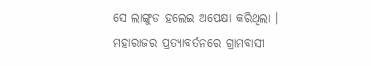ସେ ଲାଙ୍ଗୁଡ ହଲେଇ ଅପେକ୍ଷା କରିଥିଲା ।
ମହାରାଜର ପ୍ରତ୍ୟାବର୍ତନରେ ଗ୍ରାମବାସୀ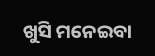ଖୁସି ମନେଇବା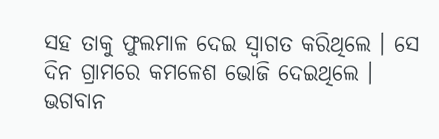ସହ ତାକୁ ଫୁଲମାଳ ଦେଇ ସ୍ୱାଗତ କରିଥିଲେ । ସେ ଦିନ ଗ୍ରାମରେ କମଳେଶ ଭୋଜି ଦେଇଥିଲେ । ଭଗବାନ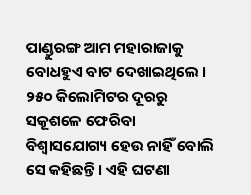ପାଣ୍ଡୁରଙ୍ଗ ଆମ ମହାରାଜାକୁ ବୋଧହୁଏ ବାଟ ଦେଖାଇଥିଲେ । ୨୫୦ କିଲୋମିଟର ଦୂରରୁ ସକୂଶଳେ ଫେରିବା ବିଶ୍ୱାସଯୋଗ୍ୟ ହେଉ ନାହିଁ ବୋଲି ସେ କହିଛନ୍ତି । ଏହି ଘଟଣା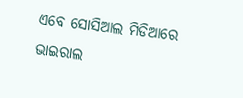ଏବେ ସୋସିଆଲ ମିଡିଆରେ ଭାଇରାଲ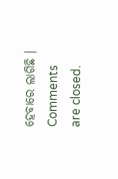ହେବାରେ ଲାଗିଛି ।
Comments are closed.